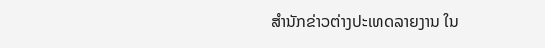ສຳນັກຂ່າວຕ່າງປະເທດລາຍງານ ໃນ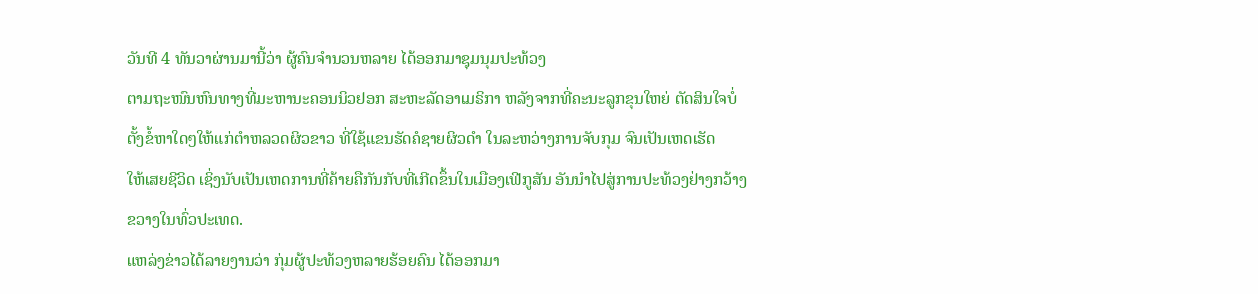ວັນທີ 4 ທັນວາຜ່ານມານີ້ວ່າ ຜູ້ຄົນຈຳນວນຫລາຍ ໄດ້ອອກມາຊຸມນຸມປະທ້ວງ
ຕາມຖະໜົນຫົນທາງທີ່ມະຫານະຄອນນິວຢອກ ສະຫະລັດອາເມຣິກາ ຫລັງຈາກທີ່ຄະນະລູກຂຸນໃຫຍ່ ຕັດສິນໃຈບໍ່
ຕັ້ງຂໍ້ຫາໃດໆໃຫ້ແກ່ຕຳຫລວດຜິວຂາວ ທີ່ໃຊ້ແຂນຮັດຄໍຊາຍຜິວດຳ ໃນລະຫວ່າງການຈັບກຸມ ຈົນເປັນເຫດເຮັດ
ໃຫ້ເສຍຊີວິດ ເຊິ່ງນັບເປັນເຫດການທີ່ຄ້າຍຄືກັນກັບທີ່ເກີດຂຶ້ນໃນເມືອງເຟີກູສັນ ອັນນຳໄປສູ່ການປະທ້ວງຢ່າງກວ້າງ
ຂວາງໃນທົ່ວປະເທດ.
ແຫລ່ງຂ່າວໄດ້ລາຍງານວ່າ ກຸ່ມຜູ້ປະທ້ວງຫລາຍຮ້ອຍຄົນ ໄດ້ອອກມາ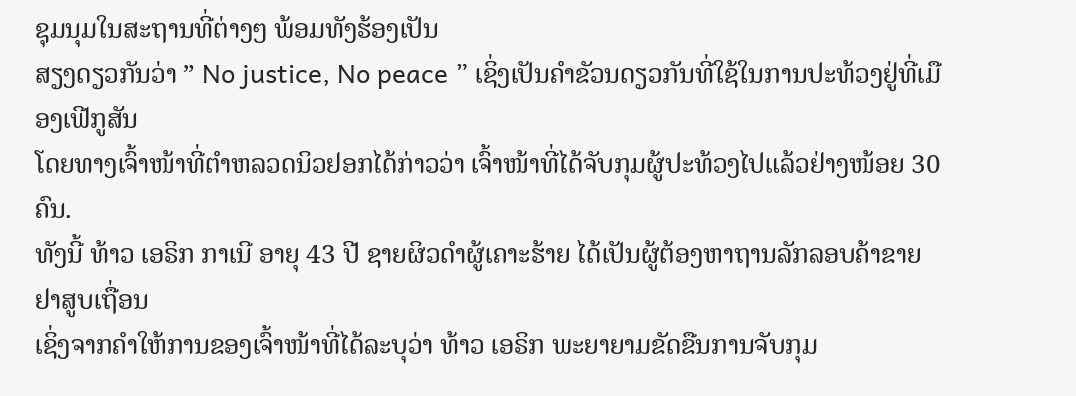ຊຸມນຸມໃນສະຖານທີ່ຕ່າງໆ ພ້ອມທັງຮ້ອງເປັນ
ສຽງດຽວກັນວ່າ ” No justice, No peace ” ເຊິ່ງເປັນຄຳຂັວນດຽວກັນທີ່ໃຊ້ໃນການປະທ້ວງຢູ່ທີ່ເມືອງເຟີກູສັນ
ໂດຍທາງເຈົ້າໜ້າທີ່ຕຳຫລວດນິວຢອກໄດ້ກ່າວວ່າ ເຈົ້າໜ້າທີ່ໄດ້ຈັບກຸມຜູ້ປະທ້ວງໄປແລ້ວຢ່າງໜ້ອຍ 30 ຄົນ.
ທັງນີ້ ທ້າວ ເອຣິກ ກາເນີ ອາຍຸ 43 ປີ ຊາຍຜິວດຳຜູ້ເຄາະຮ້າຍ ໄດ້ເປັນຜູ້ຕ້ອງຫາຖານລັກລອບຄ້າຂາຍຢາສູບເຖື່ອນ
ເຊິ່ງຈາກຄຳໃຫ້ການຂອງເຈົ້າໜ້າທີ່ໄດ້ລະບຸວ່າ ທ້າວ ເອຣິກ ພະຍາຍາມຂັດຂືນການຈັບກຸມ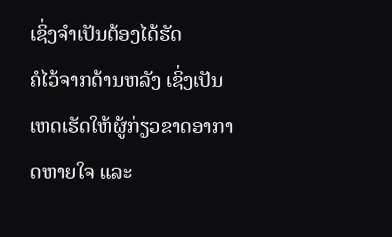ເຊິ່ງຈຳເປັນຕ້ອງໄດ້ຮັດ
ຄໍໄວ້ຈາກດ້ານຫລັງ ເຊິ່ງເປັນເຫດເຮັດໃຫ້ຜູ້ກ່ຽວຂາດອາກາດຫາຍໃຈ ແລະ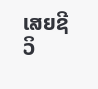ເສຍຊີວິ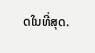ດໃນທີ່ສຸດ.